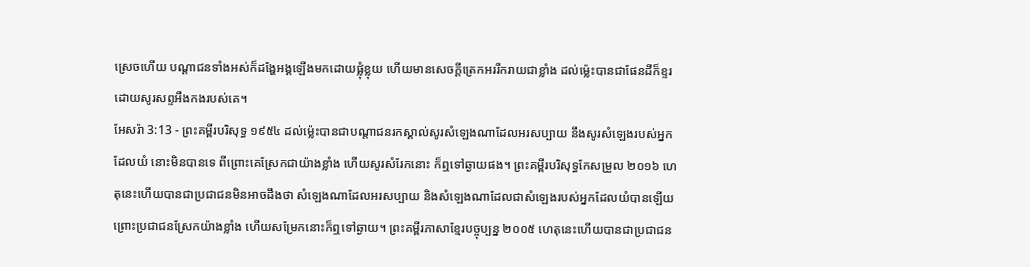ស្រេចហើយ បណ្តាជនទាំងអស់ក៏ដង្ហែអង្គឡើងមកដោយផ្លុំខ្លុយ ហើយមានសេចក្ដីត្រេកអររីករាយជាខ្លាំង ដល់ម៉្លេះបានជាផែនដីក៏ខ្ទរ ដោយសូរសព្ទអឺងកងរបស់គេ។
អែសរ៉ា 3:13 - ព្រះគម្ពីរបរិសុទ្ធ ១៩៥៤ ដល់ម៉្លេះបានជាបណ្តាជនរកស្គាល់សូរសំឡេងណាដែលអរសប្បាយ នឹងសូរសំឡេងរបស់អ្នកដែលយំ នោះមិនបានទេ ពីព្រោះគេស្រែកជាយ៉ាងខ្លាំង ហើយសូរសំរែកនោះ ក៏ឮទៅឆ្ងាយផង។ ព្រះគម្ពីរបរិសុទ្ធកែសម្រួល ២០១៦ ហេតុនេះហើយបានជាប្រជាជនមិនអាចដឹងថា សំឡេងណាដែលអរសប្បាយ និងសំឡេងណាដែលជាសំឡេងរបស់អ្នកដែលយំបានឡើយ ព្រោះប្រជាជនស្រែកយ៉ាងខ្លាំង ហើយសម្រែកនោះក៏ឮទៅឆ្ងាយ។ ព្រះគម្ពីរភាសាខ្មែរបច្ចុប្បន្ន ២០០៥ ហេតុនេះហើយបានជាប្រជាជន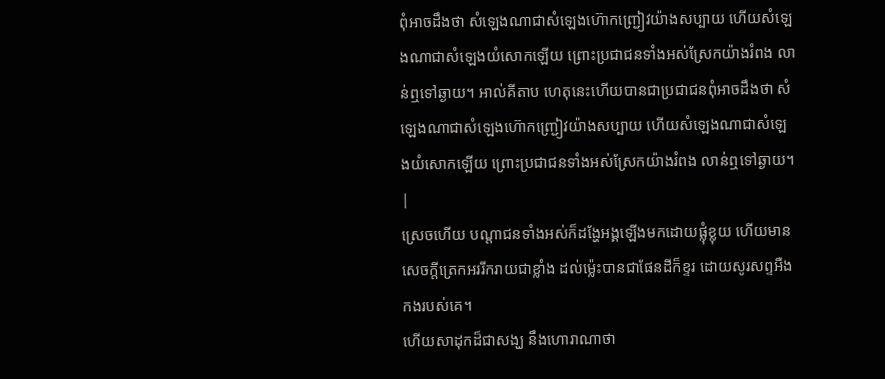ពុំអាចដឹងថា សំឡេងណាជាសំឡេងហ៊ោកញ្ជ្រៀវយ៉ាងសប្បាយ ហើយសំឡេងណាជាសំឡេងយំសោកឡើយ ព្រោះប្រជាជនទាំងអស់ស្រែកយ៉ាងរំពង លាន់ឮទៅឆ្ងាយ។ អាល់គីតាប ហេតុនេះហើយបានជាប្រជាជនពុំអាចដឹងថា សំឡេងណាជាសំឡេងហ៊ោកញ្ជ្រៀវយ៉ាងសប្បាយ ហើយសំឡេងណាជាសំឡេងយំសោកឡើយ ព្រោះប្រជាជនទាំងអស់ស្រែកយ៉ាងរំពង លាន់ឮទៅឆ្ងាយ។ |
ស្រេចហើយ បណ្តាជនទាំងអស់ក៏ដង្ហែអង្គឡើងមកដោយផ្លុំខ្លុយ ហើយមានសេចក្ដីត្រេកអររីករាយជាខ្លាំង ដល់ម៉្លេះបានជាផែនដីក៏ខ្ទរ ដោយសូរសព្ទអឺងកងរបស់គេ។
ហើយសាដុកដ៏ជាសង្ឃ នឹងហោរាណាថា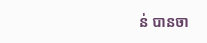ន់ បានចា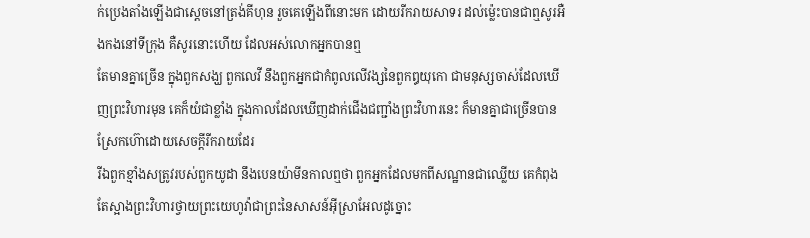ក់ប្រេងតាំងឡើងជាស្តេចនៅត្រង់គីហុន រួចគេឡើងពីនោះមក ដោយរីករាយសាទរ ដល់ម៉្លេះបានជាឮសូរអឺងកងនៅទីក្រុង គឺសូរនោះហើយ ដែលអស់លោកអ្នកបានឮ
តែមានគ្នាច្រើន ក្នុងពួកសង្ឃ ពួកលេវី នឹងពួកអ្នកជាកំពូលលើវង្សនៃពួកឰយុកោ ជាមនុស្សចាស់ដែលឃើញព្រះវិហារមុន គេក៏យំជាខ្លាំង ក្នុងកាលដែលឃើញដាក់ជើងជញ្ជាំងព្រះវិហារនេះ ក៏មានគ្នាជាច្រើនបានស្រែកហ៊ោដោយសេចក្ដីរីករាយដែរ
រីឯពួកខ្មាំងសត្រូវរបស់ពួកយូដា នឹងបេនយ៉ាមីនកាលឮថា ពួកអ្នកដែលមកពីសណ្ឋានជាឈ្លើយ គេកំពុងតែស្អាងព្រះវិហារថ្វាយព្រះយេហូវ៉ាជាព្រះនៃសាសន៍អ៊ីស្រាអែលដូច្នោះ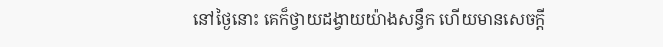នៅថ្ងៃនោះ គេក៏ថ្វាយដង្វាយយ៉ាងសន្ធឹក ហើយមានសេចក្ដី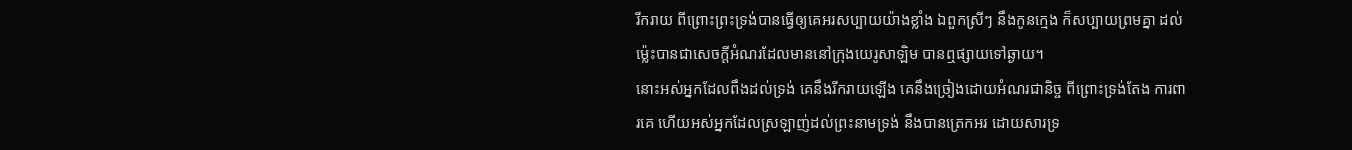រីករាយ ពីព្រោះព្រះទ្រង់បានធ្វើឲ្យគេអរសប្បាយយ៉ាងខ្លាំង ឯពួកស្រីៗ នឹងកូនក្មេង ក៏សប្បាយព្រមគ្នា ដល់ម៉្លេះបានជាសេចក្ដីអំណរដែលមាននៅក្រុងយេរូសាឡិម បានឮផ្សាយទៅឆ្ងាយ។
នោះអស់អ្នកដែលពឹងដល់ទ្រង់ គេនឹងរីករាយឡើង គេនឹងច្រៀងដោយអំណរជានិច្ច ពីព្រោះទ្រង់តែង ការពារគេ ហើយអស់អ្នកដែលស្រឡាញ់ដល់ព្រះនាមទ្រង់ នឹងបានត្រេកអរ ដោយសារទ្រ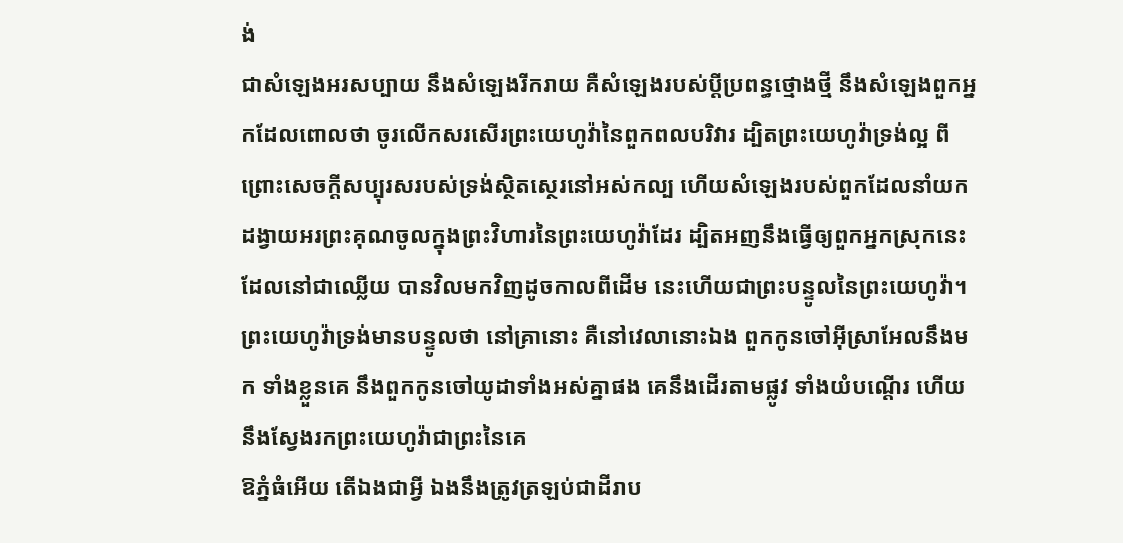ង់
ជាសំឡេងអរសប្បាយ នឹងសំឡេងរីករាយ គឺសំឡេងរបស់ប្ដីប្រពន្ធថ្មោងថ្មី នឹងសំឡេងពួកអ្នកដែលពោលថា ចូរលើកសរសើរព្រះយេហូវ៉ានៃពួកពលបរិវារ ដ្បិតព្រះយេហូវ៉ាទ្រង់ល្អ ពីព្រោះសេចក្ដីសប្បុរសរបស់ទ្រង់ស្ថិតស្ថេរនៅអស់កល្ប ហើយសំឡេងរបស់ពួកដែលនាំយកដង្វាយអរព្រះគុណចូលក្នុងព្រះវិហារនៃព្រះយេហូវ៉ាដែរ ដ្បិតអញនឹងធ្វើឲ្យពួកអ្នកស្រុកនេះ ដែលនៅជាឈ្លើយ បានវិលមកវិញដូចកាលពីដើម នេះហើយជាព្រះបន្ទូលនៃព្រះយេហូវ៉ា។
ព្រះយេហូវ៉ាទ្រង់មានបន្ទូលថា នៅគ្រានោះ គឺនៅវេលានោះឯង ពួកកូនចៅអ៊ីស្រាអែលនឹងមក ទាំងខ្លួនគេ នឹងពួកកូនចៅយូដាទាំងអស់គ្នាផង គេនឹងដើរតាមផ្លូវ ទាំងយំបណ្តើរ ហើយនឹងស្វែងរកព្រះយេហូវ៉ាជាព្រះនៃគេ
ឱភ្នំធំអើយ តើឯងជាអ្វី ឯងនឹងត្រូវត្រឡប់ជាដីរាប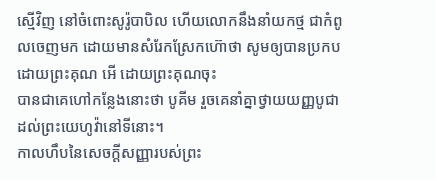ស្មើវិញ នៅចំពោះសូរ៉ូបាបិល ហើយលោកនឹងនាំយកថ្ម ជាកំពូលចេញមក ដោយមានសំរែកស្រែកហ៊ោថា សូមឲ្យបានប្រកបដោយព្រះគុណ អើ ដោយព្រះគុណចុះ
បានជាគេហៅកន្លែងនោះថា បូគីម រួចគេនាំគ្នាថ្វាយយញ្ញបូជាដល់ព្រះយេហូវ៉ានៅទីនោះ។
កាលហឹបនៃសេចក្ដីសញ្ញារបស់ព្រះ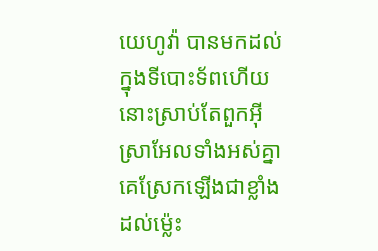យេហូវ៉ា បានមកដល់ក្នុងទីបោះទ័ពហើយ នោះស្រាប់តែពួកអ៊ីស្រាអែលទាំងអស់គ្នា គេស្រែកឡើងជាខ្លាំង ដល់ម៉្លេះ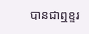បានជាឮខ្ទរ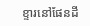ខ្ទារនៅផែនដី